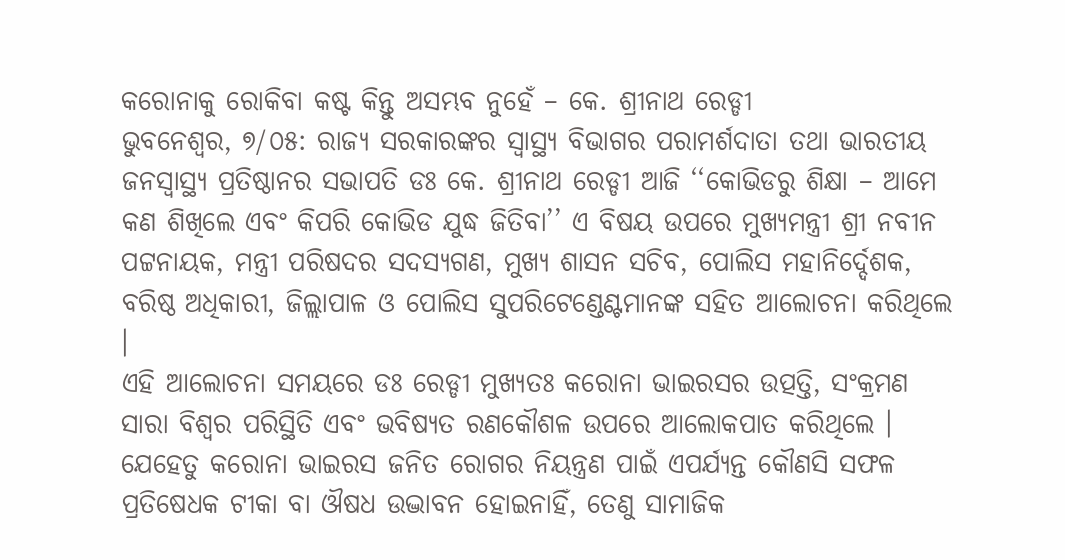କରୋନାକୁ ରୋକିବା କଷ୍ଟ କିନ୍ତୁ ଅସମ୍ଭବ ନୁହେଁ – କେ. ଶ୍ରୀନାଥ ରେଡ୍ଡୀ
ଭୁବନେଶ୍ୱର, ୭/୦୫: ରାଜ୍ୟ ସରକାରଙ୍କର ସ୍ୱାସ୍ଥ୍ୟ ବିଭାଗର ପରାମର୍ଶଦାତା ତଥା ଭାରତୀୟ ଜନସ୍ୱାସ୍ଥ୍ୟ ପ୍ରତିଷ୍ଠାନର ସଭାପତି ଡଃ କେ. ଶ୍ରୀନାଥ ରେଡ୍ଡୀ ଆଜି ‘‘କୋଭିଡରୁ ଶିକ୍ଷା – ଆମେ କଣ ଶିଖିଲେ ଏବଂ କିପରି କୋଭିଡ ଯୁଦ୍ଧ ଜିତିବା’’ ଏ ବିଷୟ ଉପରେ ମୁଖ୍ୟମନ୍ତ୍ରୀ ଶ୍ରୀ ନବୀନ ପଟ୍ଟନାୟକ, ମନ୍ତ୍ରୀ ପରିଷଦର ସଦସ୍ୟଗଣ, ମୁଖ୍ୟ ଶାସନ ସଚିବ, ପୋଲିସ ମହାନିର୍ଦ୍ଦେଶକ, ବରିଷ୍ଠ ଅଧିକାରୀ, ଜିଲ୍ଲାପାଳ ଓ ପୋଲିସ ସୁପରିଟେଣ୍ଡେଣ୍ଟମାନଙ୍କ ସହିତ ଆଲୋଚନା କରିଥିଲେ ।
ଏହି ଆଲୋଚନା ସମୟରେ ଡଃ ରେଡ୍ଡୀ ମୁଖ୍ୟତଃ କରୋନା ଭାଇରସର ଉତ୍ପତ୍ତି, ସଂକ୍ରମଣ ସାରା ବିଶ୍ୱର ପରିସ୍ଥିତି ଏବଂ ଭବିଷ୍ୟତ ରଣକୌଶଳ ଉପରେ ଆଲୋକପାତ କରିଥିଲେ । ଯେହେତୁ କରୋନା ଭାଇରସ ଜନିତ ରୋଗର ନିୟନ୍ତ୍ରଣ ପାଇଁ ଏପର୍ଯ୍ୟନ୍ତ କୌଣସି ସଫଳ ପ୍ରତିଷେଧକ ଟୀକା ବା ଔଷଧ ଉଦ୍ଭାବନ ହୋଇନାହିଁ, ତେଣୁ ସାମାଜିକ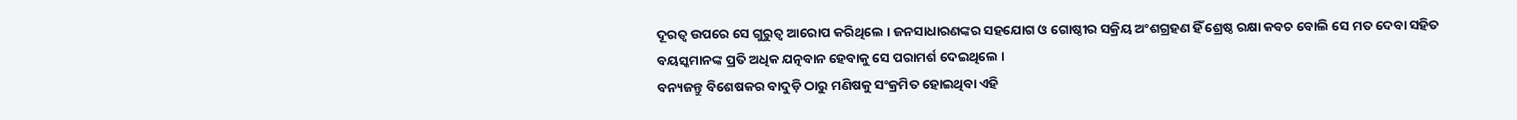ଦୂରତ୍ୱ ଉପରେ ସେ ଗୁରୁତ୍ୱ ଆରୋପ କରିଥିଲେ । ଜନସାଧାରଣଙ୍କର ସହଯୋଗ ଓ ଗୋଷ୍ଠୀର ସକ୍ରିୟ ଅଂଶଗ୍ରହଣ ହିଁ ଶ୍ରେଷ୍ଠ ରକ୍ଷା କବଚ ବୋଲି ସେ ମତ ଦେବା ସହିତ ବୟସ୍କମାନଙ୍କ ପ୍ରତି ଅଧିକ ଯତ୍ନବାନ ହେବାକୁ ସେ ପରାମର୍ଶ ଦେଇଥିଲେ ।
ବନ୍ୟଜନ୍ତୁ ବିଶେଷକର ବାଦୁଡ଼ି ଠାରୁ ମଣିଷକୁ ସଂକ୍ରମିତ ହୋଇଥିବା ଏହି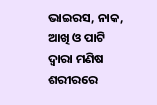ଭାଇରସ, ନାକ, ଆଖି ଓ ପାଟି ଦ୍ୱାରା ମଣିଷ ଶରୀରରେ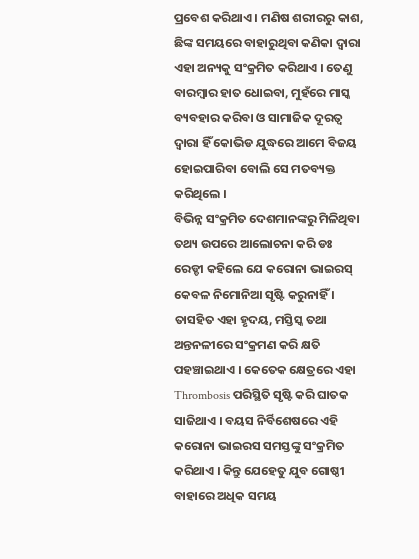ପ୍ରବେଶ କରିଥାଏ । ମଣିଷ ଶରୀରରୁ କାଶ, ଛିଙ୍କ ସମୟରେ ବାହାରୁଥିବା କଣିକା ଦ୍ୱାରା ଏହା ଅନ୍ୟକୁ ସଂକ୍ରମିତ କରିଥାଏ । ତେଣୁ ବାରମ୍ୱାର ହାତ ଧୋଇବା, ମୁହଁରେ ମାସ୍କ ବ୍ୟବହାର କରିବା ଓ ସାମାଜିକ ଦୂରତ୍ୱ ଦ୍ୱାରା ହିଁ କୋଭିଡ ଯୁଦ୍ଧରେ ଆମେ ବିଜୟ ହୋଇପାରିବା ବୋଲି ସେ ମତବ୍ୟକ୍ତ କରିଥିଲେ ।
ବିଭିନ୍ନ ସଂକ୍ରମିତ ଦେଶମାନଙ୍କରୁ ମିଳିଥିବା ତଥ୍ୟ ଉପରେ ଆଲୋଚନା କରି ଡଃ ରେଡ୍ଡୀ କହିଲେ ଯେ କରୋନା ଭାଇରସ୍ କେବଳ ନିମୋନିଆ ସୃଷ୍ଟି କରୁନାହିଁ । ତାସହିତ ଏହା ହୃଦୟ, ମସ୍ତିସ୍କ ତଥା ଅନ୍ତନଳୀରେ ସଂକ୍ରମଣ କରି କ୍ଷତି ପହଞ୍ଚାଇଥାଏ । କେତେକ କ୍ଷେତ୍ରରେ ଏହା Thrombosis ପରିସ୍ଥିତି ସୃଷ୍ଟି କରି ଘାତକ ସାଜିଥାଏ । ବୟସ ନିର୍ବିଶେଷରେ ଏହି କରୋନା ଭାଇରସ ସମସ୍ତଙ୍କୁ ସଂକ୍ରମିତ କରିଥାଏ । କିନ୍ତୁ ଯେହେତୁ ଯୁବ ଗୋଷ୍ଠୀ ବାହାରେ ଅଧିକ ସମୟ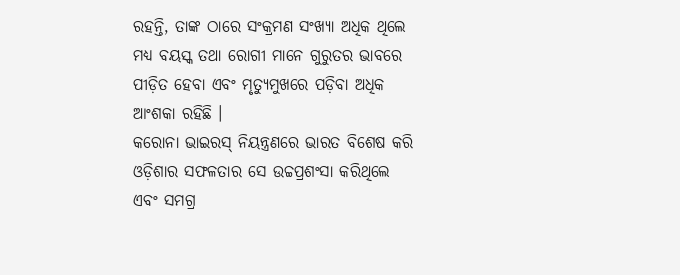ରହନ୍ତି, ତାଙ୍କ ଠାରେ ସଂକ୍ରମଣ ସଂଖ୍ୟା ଅଧିକ ଥିଲେ ମଧ୍ୟ ବୟସ୍କ ତଥା ରୋଗୀ ମାନେ ଗୁରୁତର ଭାବରେ ପୀଡ଼ିତ ହେବା ଏବଂ ମୃତ୍ୟୁମୁଖରେ ପଡ଼ିବା ଅଧିକ ଆଂଶକା ରହିଛି ।
କରୋନା ଭାଇରସ୍ ନିୟନ୍ତ୍ରଣରେ ଭାରତ ବିଶେଷ କରି ଓଡ଼ିଶାର ସଫଳତାର ସେ ଉଚ୍ଚପ୍ରଶଂସା କରିଥିଲେ ଏବଂ ସମଗ୍ର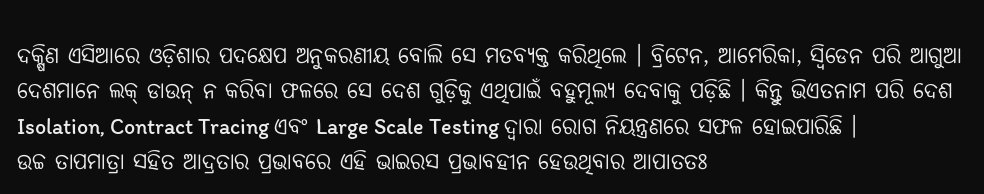ଦକ୍ଷିଣ ଏସିଆରେ ଓଡ଼ିଶାର ପଦକ୍ଷେପ ଅନୁକରଣୀୟ ବୋଲି ସେ ମତବ୍ୟକ୍ତ କରିଥିଲେ । ବ୍ରିଟେନ, ଆମେରିକା, ସ୍ୱିଡେନ ପରି ଆଗୁଆ ଦେଶମାନେ ଲକ୍ ଡାଉନ୍ ନ କରିବା ଫଳରେ ସେ ଦେଶ ଗୁଡ଼ିକୁ ଏଥିପାଇଁ ବହୁମୂଲ୍ୟ ଦେବାକୁ ପଡ଼ିଛି । କିନ୍ତୁ ଭିଏତନାମ ପରି ଦେଶ Isolation, Contract Tracing ଏବଂ Large Scale Testing ଦ୍ୱାରା ରୋଗ ନିୟନ୍ତ୍ରଣରେ ସଫଳ ହୋଇପାରିଛି ।
ଉଚ୍ଚ ତାପମାତ୍ରା ସହିତ ଆଦ୍ରତାର ପ୍ରଭାବରେ ଏହି ଭାଇରସ ପ୍ରଭାବହୀନ ହେଉଥିବାର ଆପାତତଃ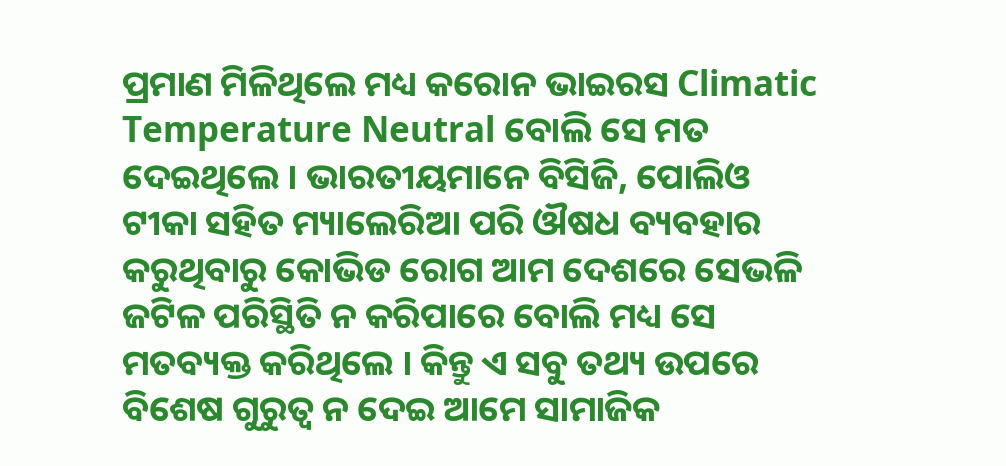ପ୍ରମାଣ ମିଳିଥିଲେ ମଧ୍ୟ କରୋନ ଭାଇରସ Climatic Temperature Neutral ବୋଲି ସେ ମତ ଦେଇଥିଲେ । ଭାରତୀୟମାନେ ବିସିଜି, ପୋଲିଓ ଟୀକା ସହିତ ମ୍ୟାଲେରିଆ ପରି ଔଷଧ ବ୍ୟବହାର କରୁଥିବାରୁ କୋଭିଡ ରୋଗ ଆମ ଦେଶରେ ସେଭଳି ଜଟିଳ ପରିସ୍ଥିତି ନ କରିପାରେ ବୋଲି ମଧ୍ୟ ସେ ମତବ୍ୟକ୍ତ କରିଥିଲେ । କିନ୍ତୁ ଏ ସବୁ ତଥ୍ୟ ଉପରେ ବିଶେଷ ଗୁରୁତ୍ୱ ନ ଦେଇ ଆମେ ସାମାଜିକ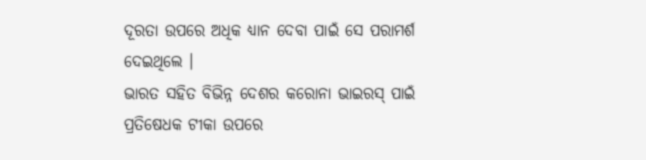ଦୂରତା ଉପରେ ଅଧିକ ଧ୍ୟାନ ଦେବା ପାଇଁ ସେ ପରାମର୍ଶ ଦେଇଥିଲେ ।
ଭାରତ ସହିତ ବିଭିନ୍ନ ଦେଶର କରୋନା ଭାଇରସ୍ ପାଇଁ ପ୍ରତିଷେଧକ ଟୀକା ଉପରେ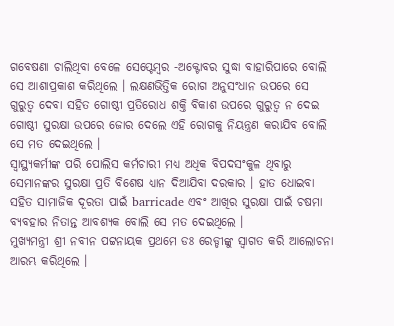ଗବେଷଣା ଚାଲିଥିବା ବେଳେ ସେପ୍ଟେମ୍ୱର -ଅକ୍ଟୋବର ସୁଦ୍ଧା ବାହାରିପାରେ ବୋଲି ସେ ଆଶାପ୍ରକାଶ କରିଥିଲେ । ଲକ୍ଷଣଭିତ୍ତିକ ରୋଗ ଅନୁସଂଧାନ ଉପରେ ସେ ଗୁରୁତ୍ୱ ଦେବା ସହିତ ଗୋଷ୍ଠୀ ପ୍ରତିରୋଧ ଶକ୍ତି ବିକାଶ ଉପରେ ଗୁରୁତ୍ୱ ନ ଦେଇ ଗୋଷ୍ଠୀ ସୁରକ୍ଷା ଉପରେ ଜୋର ଦେଲେ ଏହି ରୋଗକୁ ନିୟନ୍ତ୍ରଣ କରାଯିବ ବୋଲି ସେ ମତ ଦେଇଥିଲେ ।
ସ୍ୱାସ୍ଥ୍ୟକର୍ମୀଙ୍କ ପରି ପୋଲିସ କର୍ମଚାରୀ ମଧ୍ୟ ଅଧିକ ବିପଦସଂକୁଳ ଥିବାରୁ ସେମାନଙ୍କର ସୁରକ୍ଷା ପ୍ରତି ବିଶେଷ ଧ୍ୟାନ ଦିଆଯିବା ଦରକାର । ହାତ ଧୋଇବା ସହିତ ସାମାଜିକ ଦୂରତା ପାଇଁ barricade ଏବଂ ଆଖିର ସୁରକ୍ଷା ପାଇଁ ଚଷମା ବ୍ୟବହାର ନିତାନ୍ତ ଆବଶ୍ୟକ ବୋଲି ସେ ମତ ଦେଇଥିଲେ ।
ମୁଖ୍ୟମନ୍ତ୍ରୀ ଶ୍ରୀ ନବୀନ ପଟ୍ଟନାୟକ ପ୍ରଥମେ ଡଃ ରେଡ୍ଡୀଙ୍କୁ ସ୍ୱାଗତ କରି ଆଲୋଚନା ଆରମ୍ଭ କରିଥିଲେ ।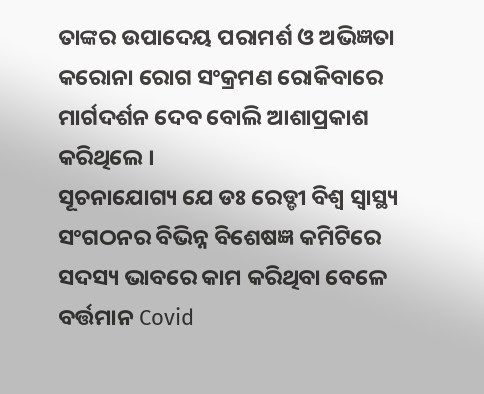ତାଙ୍କର ଉପାଦେୟ ପରାମର୍ଶ ଓ ଅଭିଜ୍ଞତା କରୋନା ରୋଗ ସଂକ୍ରମଣ ରୋକିବାରେ ମାର୍ଗଦର୍ଶନ ଦେବ ବୋଲି ଆଶାପ୍ରକାଶ କରିଥିଲେ ।
ସୂଚନାଯୋଗ୍ୟ ଯେ ଡଃ ରେଡ୍ଡୀ ବିଶ୍ୱ ସ୍ୱାସ୍ଥ୍ୟ ସଂଗଠନର ବିଭିନ୍ନ ବିଶେଷଜ୍ଞ କମିଟିରେ ସଦସ୍ୟ ଭାବରେ କାମ କରିଥିବା ବେଳେ ବର୍ତ୍ତମାନ Covid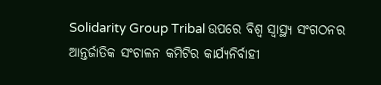Solidarity Group Tribal ଉପରେ ବିଶ୍ୱ ସ୍ୱାସ୍ଥ୍ୟ ସଂଗଠନର ଆନ୍ତର୍ଜାତିକ ସଂଚାଳନ କମିଟିର କାର୍ଯ୍ୟନିର୍ବାହୀ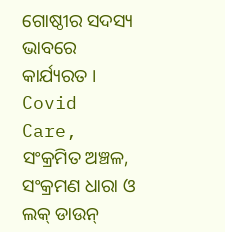ଗୋଷ୍ଠୀର ସଦସ୍ୟ ଭାବରେ କାର୍ଯ୍ୟରତ । Covid Care, ସଂକ୍ରମିତ ଅଞ୍ଚଳ, ସଂକ୍ରମଣ ଧାରା ଓ ଲକ୍ ଡାଉନ୍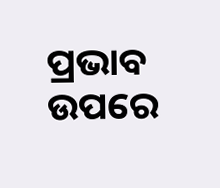ପ୍ରଭାବ ଉପରେ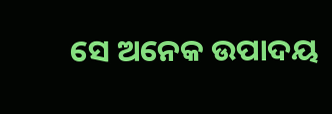ସେ ଅନେକ ଉପାଦୟ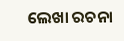ଲେଖା ରଚନା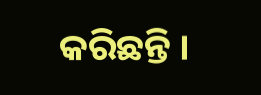କରିଛନ୍ତି ।